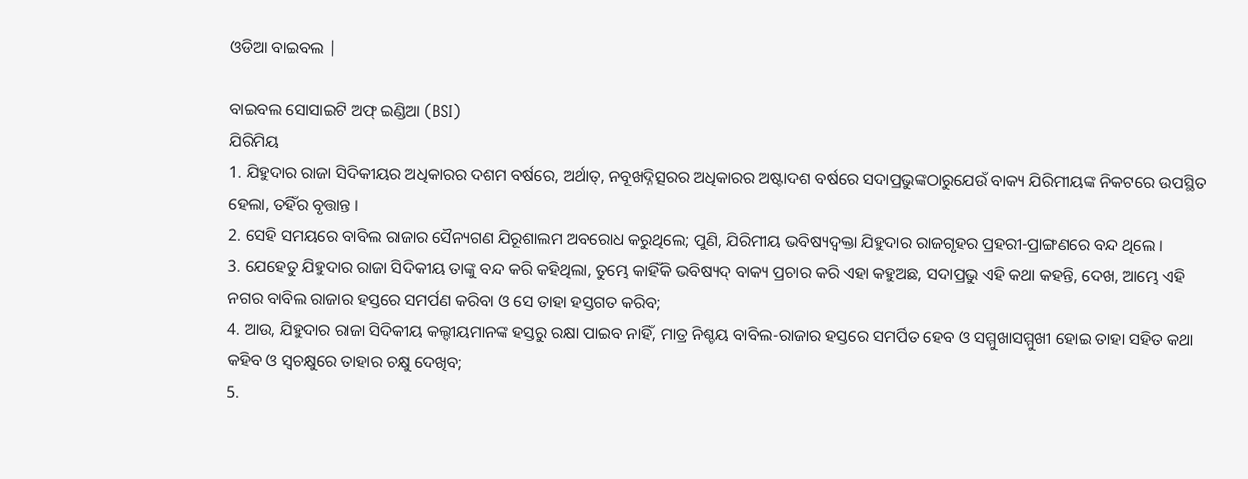ଓଡିଆ ବାଇବଲ |

ବାଇବଲ ସୋସାଇଟି ଅଫ୍ ଇଣ୍ଡିଆ (BSI)
ଯିରିମିୟ
1. ଯିହୁଦାର ରାଜା ସିଦିକୀୟର ଅଧିକାରର ଦଶମ ବର୍ଷରେ, ଅର୍ଥାତ୍, ନବୂଖଦ୍ନିତ୍ସରର ଅଧିକାରର ଅଷ୍ଟାଦଶ ବର୍ଷରେ ସଦାପ୍ରଭୁଙ୍କଠାରୁଯେଉଁ ବାକ୍ୟ ଯିରିମୀୟଙ୍କ ନିକଟରେ ଉପସ୍ଥିତ ହେଲା, ତହିଁର ବୃତ୍ତାନ୍ତ ।
2. ସେହି ସମୟରେ ବାବିଲ ରାଜାର ସୈନ୍ୟଗଣ ଯିରୂଶାଲମ ଅବରୋଧ କରୁଥିଲେ; ପୁଣି, ଯିରିମୀୟ ଭବିଷ୍ୟଦ୍ବକ୍ତା ଯିହୁଦାର ରାଜଗୃହର ପ୍ରହରୀ-ପ୍ରାଙ୍ଗଣରେ ବନ୍ଦ ଥିଲେ ।
3. ଯେହେତୁ ଯିହୁଦାର ରାଜା ସିଦିକୀୟ ତାଙ୍କୁ ବନ୍ଦ କରି କହିଥିଲା, ତୁମ୍ଭେ କାହିଁକି ଭବିଷ୍ୟଦ୍ ବାକ୍ୟ ପ୍ରଚାର କରି ଏହା କହୁଅଛ, ସଦାପ୍ରଭୁ ଏହି କଥା କହନ୍ତି, ଦେଖ, ଆମ୍ଭେ ଏହି ନଗର ବାବିଲ ରାଜାର ହସ୍ତରେ ସମର୍ପଣ କରିବା ଓ ସେ ତାହା ହସ୍ତଗତ କରିବ;
4. ଆଉ, ଯିହୁଦାର ରାଜା ସିଦିକୀୟ କଲ୍ଦୀୟମାନଙ୍କ ହସ୍ତରୁ ରକ୍ଷା ପାଇବ ନାହିଁ, ମାତ୍ର ନିଶ୍ଚୟ ବାବିଲ-ରାଜାର ହସ୍ତରେ ସମର୍ପିତ ହେବ ଓ ସମ୍ମୁଖାସମ୍ମୁଖୀ ହୋଇ ତାହା ସହିତ କଥା କହିବ ଓ ସ୍ଵଚକ୍ଷୁରେ ତାହାର ଚକ୍ଷୁ ଦେଖିବ;
5.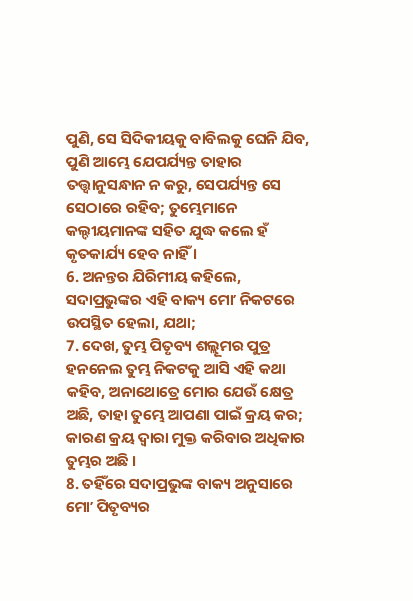ପୁଣି, ସେ ସିଦିକୀୟକୁ ବାବିଲକୁ ଘେନି ଯିବ, ପୁଣି ଆମ୍ଭେ ଯେପର୍ଯ୍ୟନ୍ତ ତାହାର ତତ୍ତ୍ଵାନୁସନ୍ଧାନ ନ କରୁ, ସେପର୍ଯ୍ୟନ୍ତ ସେ ସେଠାରେ ରହିବ; ତୁମ୍ଭେମାନେ କଲ୍ଦୀୟମାନଙ୍କ ସହିତ ଯୁଦ୍ଧ କଲେ ହଁ କୃତକାର୍ଯ୍ୟ ହେବ ନାହିଁ ।
6. ଅନନ୍ତର ଯିରିମୀୟ କହିଲେ, ସଦାପ୍ରଭୁଙ୍କର ଏହି ବାକ୍ୟ ମୋʼ ନିକଟରେ ଉପସ୍ଥିତ ହେଲା, ଯଥା;
7. ଦେଖ, ତୁମ୍ଭ ପିତୃବ୍ୟ ଶଲ୍ଲୂମର ପୁତ୍ର ହନନେଲ ତୁମ୍ଭ ନିକଟକୁ ଆସି ଏହି କଥା କହିବ, ଅନାଥୋତ୍ରେ ମୋର ଯେଉଁ କ୍ଷେତ୍ର ଅଛି, ତାହା ତୁମ୍ଭେ ଆପଣା ପାଇଁ କ୍ରୟ କର; କାରଣ କ୍ରୟ ଦ୍ଵାରା ମୁକ୍ତ କରିବାର ଅଧିକାର ତୁମ୍ଭର ଅଛି ।
8. ତହିଁରେ ସଦାପ୍ରଭୁଙ୍କ ବାକ୍ୟ ଅନୁସାରେ ମୋʼ ପିତୃବ୍ୟର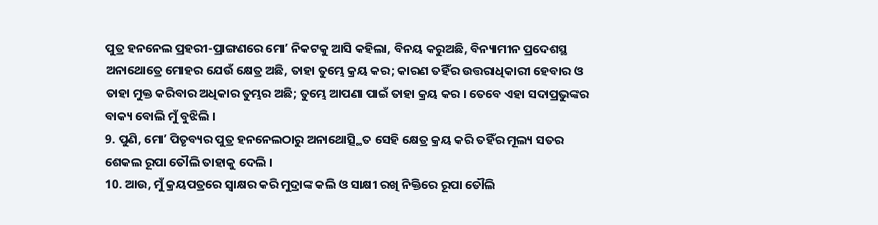ପୁତ୍ର ହନନେଲ ପ୍ରହରୀ-ପ୍ରାଙ୍ଗଣରେ ମୋʼ ନିକଟକୁ ଆସି କହିଲା, ବିନୟ କରୁଅଛି, ବିନ୍ୟାମୀନ ପ୍ରଦେଶସ୍ଥ ଅନାଥୋତ୍ରେ ମୋହର ଯେଉଁ କ୍ଷେତ୍ର ଅଛି, ତାହା ତୁମ୍ଭେ କ୍ରୟ କର; କାରଣ ତହିଁର ଉତ୍ତରାଧିକାରୀ ହେବାର ଓ ତାହା ମୁକ୍ତ କରିବାର ଅଧିକାର ତୁମ୍ଭର ଅଛି; ତୁମ୍ଭେ ଆପଣା ପାଇଁ ତାହା କ୍ରୟ କର । ତେବେ ଏହା ସଦାପ୍ରଭୁଙ୍କର ବାକ୍ୟ ବୋଲି ମୁଁ ବୁଝିଲି ।
9. ପୁଣି, ମୋʼ ପିତୃବ୍ୟର ପୁତ୍ର ହନନେଲଠାରୁ ଅନାଥୋତ୍ସ୍ଥିତ ସେହି କ୍ଷେତ୍ର କ୍ରୟ କରି ତହିଁର ମୂଲ୍ୟ ସତର ଶେକଲ ରୂପା ତୌଲି ତାହାକୁ ଦେଲି ।
10. ଆଉ, ମୁଁ କ୍ରୟପତ୍ରରେ ସ୍ଵାକ୍ଷର କରି ମୁଦ୍ରାଙ୍କ କଲି ଓ ସାକ୍ଷୀ ରଖି ନିକ୍ତିରେ ରୂପା ତୌଲି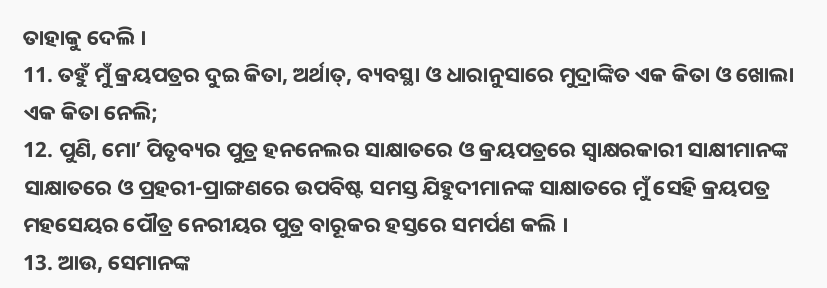ତାହାକୁ ଦେଲି ।
11. ତହୁଁ ମୁଁ କ୍ରୟପତ୍ରର ଦୁଇ କିତା, ଅର୍ଥାତ୍, ବ୍ୟବସ୍ଥା ଓ ଧାରାନୁସାରେ ମୁଦ୍ରାଙ୍କିତ ଏକ କିତା ଓ ଖୋଲା ଏକ କିତା ନେଲି;
12. ପୁଣି, ମୋʼ ପିତୃବ୍ୟର ପୁତ୍ର ହନନେଲର ସାକ୍ଷାତରେ ଓ କ୍ରୟପତ୍ରରେ ସ୍ଵାକ୍ଷରକାରୀ ସାକ୍ଷୀମାନଙ୍କ ସାକ୍ଷାତରେ ଓ ପ୍ରହରୀ-ପ୍ରାଙ୍ଗଣରେ ଉପବିଷ୍ଟ ସମସ୍ତ ଯିହୁଦୀମାନଙ୍କ ସାକ୍ଷାତରେ ମୁଁ ସେହି କ୍ରୟପତ୍ର ମହସେୟର ପୌତ୍ର ନେରୀୟର ପୁତ୍ର ବାରୂକର ହସ୍ତରେ ସମର୍ପଣ କଲି ।
13. ଆଉ, ସେମାନଙ୍କ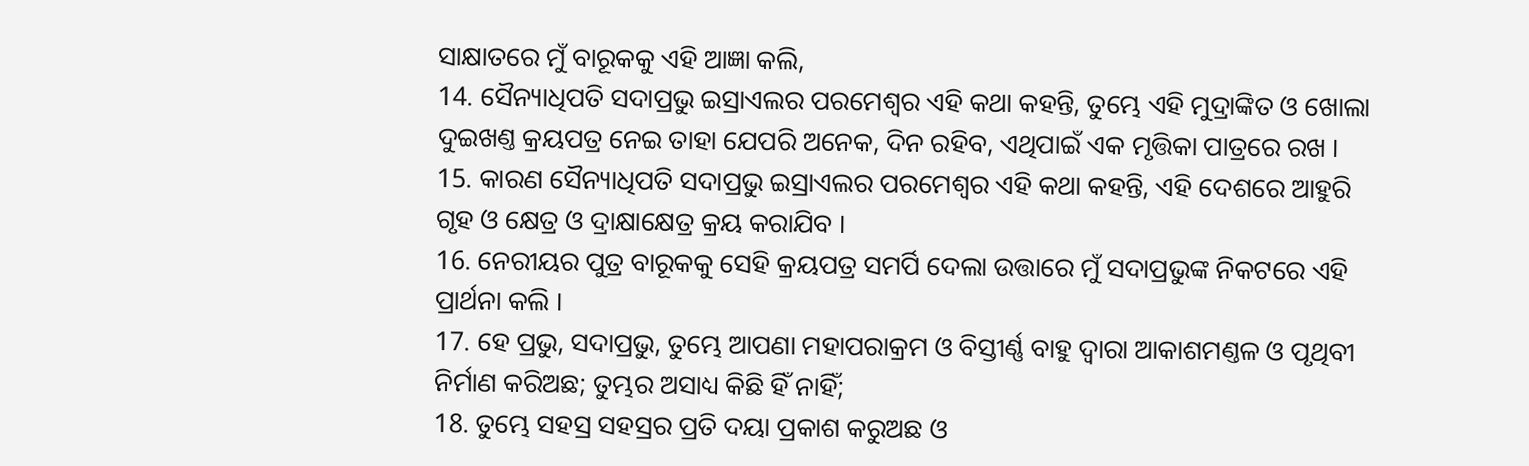ସାକ୍ଷାତରେ ମୁଁ ବାରୂକକୁ ଏହି ଆଜ୍ଞା କଲି,
14. ସୈନ୍ୟାଧିପତି ସଦାପ୍ରଭୁ ଇସ୍ରାଏଲର ପରମେଶ୍ଵର ଏହି କଥା କହନ୍ତି, ତୁମ୍ଭେ ଏହି ମୁଦ୍ରାଙ୍କିତ ଓ ଖୋଲା ଦୁଇଖଣ୍ତ କ୍ରୟପତ୍ର ନେଇ ତାହା ଯେପରି ଅନେକ, ଦିନ ରହିବ, ଏଥିପାଇଁ ଏକ ମୃତ୍ତିକା ପାତ୍ରରେ ରଖ ।
15. କାରଣ ସୈନ୍ୟାଧିପତି ସଦାପ୍ରଭୁ ଇସ୍ରାଏଲର ପରମେଶ୍ଵର ଏହି କଥା କହନ୍ତି, ଏହି ଦେଶରେ ଆହୁରି ଗୃହ ଓ କ୍ଷେତ୍ର ଓ ଦ୍ରାକ୍ଷାକ୍ଷେତ୍ର କ୍ରୟ କରାଯିବ ।
16. ନେରୀୟର ପୁତ୍ର ବାରୂକକୁ ସେହି କ୍ରୟପତ୍ର ସମର୍ପି ଦେଲା ଉତ୍ତାରେ ମୁଁ ସଦାପ୍ରଭୁଙ୍କ ନିକଟରେ ଏହି ପ୍ରାର୍ଥନା କଲି ।
17. ହେ ପ୍ରଭୁ, ସଦାପ୍ରଭୁ, ତୁମ୍ଭେ ଆପଣା ମହାପରାକ୍ରମ ଓ ବିସ୍ତୀର୍ଣ୍ଣ ବାହୁ ଦ୍ଵାରା ଆକାଶମଣ୍ତଳ ଓ ପୃଥିବୀ ନିର୍ମାଣ କରିଅଛ; ତୁମ୍ଭର ଅସାଧ୍ୟ କିଛି ହିଁ ନାହିଁ;
18. ତୁମ୍ଭେ ସହସ୍ର ସହସ୍ରର ପ୍ରତି ଦୟା ପ୍ରକାଶ କରୁଅଛ ଓ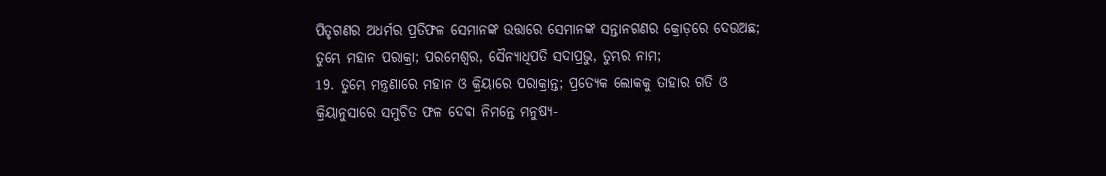ପିତୃଗଣର ଅଧର୍ମର ପ୍ରତିଫଳ ସେମାନଙ୍କ ଉତ୍ତାରେ ସେମାନଙ୍କ ସନ୍ତାନଗଣର କ୍ରୋଡ଼ରେ ଦେଉଅଛ; ତୁମ୍ଭେ ମହାନ ପରାକ୍ରା; ପରମେଶ୍ଵର, ସୈନ୍ୟାଧିପତି ସଦାପ୍ରଭୁ, ତୁମ୍ଭର ନାମ;
19. ତୁମ୍ଭେ ମନ୍ତ୍ରଣାରେ ମହାନ ଓ କ୍ରିୟାରେ ପରାକ୍ରାନ୍ତ; ପ୍ରତ୍ୟେକ ଲୋକକୁ ତାହାର ଗତି ଓ କ୍ରିୟାନୁସାରେ ସମୁଚିତ ଫଳ ଦେବା ନିମନ୍ତେ ମନୁଷ୍ୟ-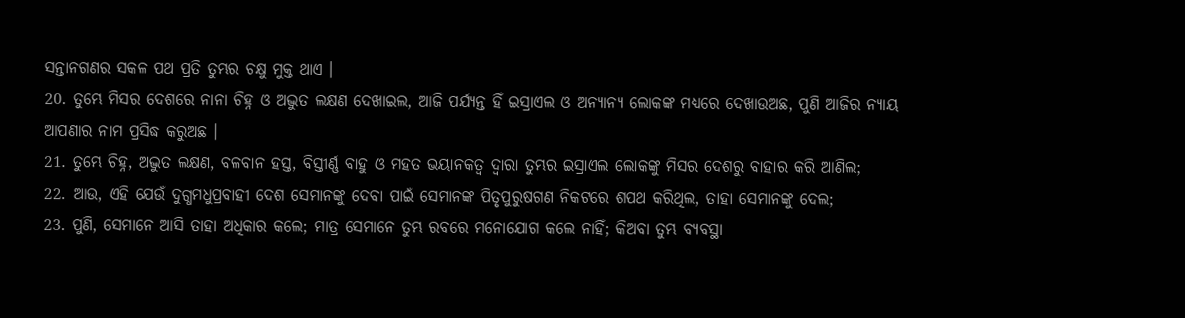ସନ୍ତାନଗଣର ସକଳ ପଥ ପ୍ରତି ତୁମ୍ଭର ଚକ୍ଷୁ ମୁକ୍ତ ଥାଏ ।
20. ତୁମ୍ଭେ ମିସର ଦେଶରେ ନାନା ଚିହ୍ନ ଓ ଅଦ୍ଭୁତ ଲକ୍ଷଣ ଦେଖାଇଲ, ଆଜି ପର୍ଯ୍ୟନ୍ତ ହିଁ ଇସ୍ରାଏଲ ଓ ଅନ୍ୟାନ୍ୟ ଲୋକଙ୍କ ମଧ୍ୟରେ ଦେଖାଉଅଛ, ପୁଣି ଆଜିର ନ୍ୟାୟ ଆପଣାର ନାମ ପ୍ରସିଦ୍ଧ କରୁଅଛ ।
21. ତୁମ୍ଭେ ଚିହ୍ନ, ଅଦ୍ଭୁତ ଲକ୍ଷଣ, ବଳବାନ ହସ୍ତ, ବିସ୍ତୀର୍ଣ୍ଣ ବାହୁ ଓ ମହତ ଭୟାନକତ୍ଵ ଦ୍ଵାରା ତୁମ୍ଭର ଇସ୍ରାଏଲ ଲୋକଙ୍କୁ ମିସର ଦେଶରୁ ବାହାର କରି ଆଣିଲ;
22. ଆଉ, ଏହି ଯେଉଁ ଦୁଗ୍ଧମଧୁପ୍ରବାହୀ ଦେଶ ସେମାନଙ୍କୁ ଦେବା ପାଇଁ ସେମାନଙ୍କ ପିତୃପୁରୁଷଗଣ ନିକଟରେ ଶପଥ କରିଥିଲ, ତାହା ସେମାନଙ୍କୁ ଦେଲ;
23. ପୁଣି, ସେମାନେ ଆସି ତାହା ଅଧିକାର କଲେ; ମାତ୍ର ସେମାନେ ତୁମ୍ଭ ରବରେ ମନୋଯୋଗ କଲେ ନାହିଁ; କିଅବା ତୁମ୍ଭ ବ୍ୟବସ୍ଥା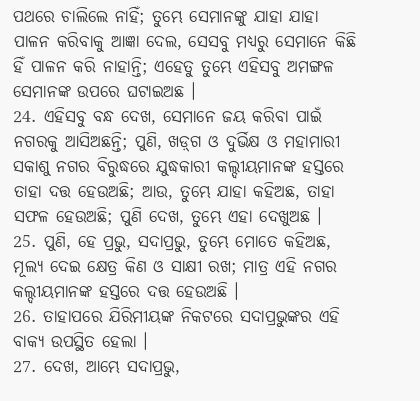ପଥରେ ଚାଲିଲେ ନାହିଁ; ତୁମ୍ଭେ ସେମାନଙ୍କୁ ଯାହା ଯାହା ପାଳନ କରିବାକୁ ଆଜ୍ଞା ଦେଲ, ସେସବୁ ମଧ୍ୟରୁ ସେମାନେ କିଛି ହିଁ ପାଳନ କରି ନାହାନ୍ତି; ଏହେତୁ ତୁମ୍ଭେ ଏହିସବୁ ଅମଙ୍ଗଳ ସେମାନଙ୍କ ଉପରେ ଘଟାଇଅଛ ।
24. ଏହିସବୁ ବନ୍ଧ ଦେଖ, ସେମାନେ ଜୟ କରିବା ପାଇଁ ନଗରକୁ ଆସିଅଛନ୍ତି; ପୁଣି, ଖଡ଼୍‍ଗ ଓ ଦୁର୍ଭିକ୍ଷ ଓ ମହାମାରୀ ସକାଶୁ ନଗର ବିରୁଦ୍ଧରେ ଯୁଦ୍ଧକାରୀ କଲ୍ଦୀୟମାନଙ୍କ ହସ୍ତରେ ତାହା ଦତ୍ତ ହେଉଅଛି; ଆଉ, ତୁମ୍ଭେ ଯାହା କହିଅଛ, ତାହା ସଫଳ ହେଉଅଛି; ପୁଣି ଦେଖ, ତୁମ୍ଭେ ଏହା ଦେଖୁଅଛ ।
25. ପୁଣି, ହେ ପ୍ରଭୁ, ସଦାପ୍ରଭୁ, ତୁମ୍ଭେ ମୋତେ କହିଅଛ, ମୂଲ୍ୟ ଦେଇ କ୍ଷେତ୍ର କିଣ ଓ ସାକ୍ଷୀ ରଖ; ମାତ୍ର ଏହି ନଗର କଲ୍ଦୀୟମାନଙ୍କ ହସ୍ତରେ ଦତ୍ତ ହେଉଅଛି ।
26. ତାହାପରେ ଯିରିମୀୟଙ୍କ ନିକଟରେ ସଦାପ୍ରଭୁଙ୍କର ଏହି ବାକ୍ୟ ଉପସ୍ଥିତ ହେଲା ।
27. ଦେଖ, ଆମ୍ଭେ ସଦାପ୍ରଭୁ,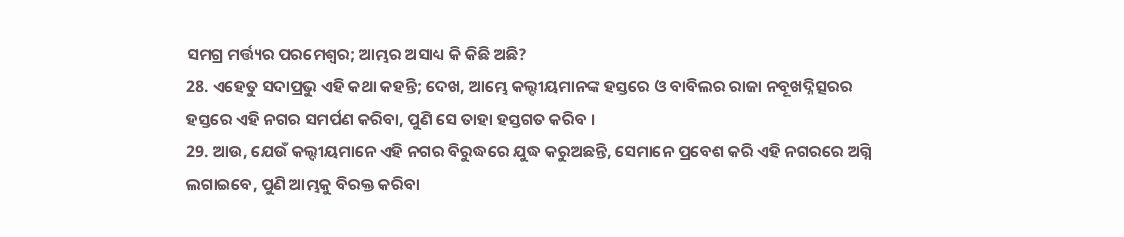ସମଗ୍ର ମର୍ତ୍ତ୍ୟର ପରମେଶ୍ଵର; ଆମ୍ଭର ଅସାଧ୍ୟ କି କିଛି ଅଛି?
28. ଏହେତୁ ସଦାପ୍ରଭୁ ଏହି କଥା କହନ୍ତି; ଦେଖ, ଆମ୍ଭେ କଲ୍ଦୀୟମାନଙ୍କ ହସ୍ତରେ ଓ ବାବିଲର ରାଜା ନବୂଖଦ୍ନିତ୍ସରର ହସ୍ତରେ ଏହି ନଗର ସମର୍ପଣ କରିବା, ପୁଣି ସେ ତାହା ହସ୍ତଗତ କରିବ ।
29. ଆଉ, ଯେଉଁ କଲ୍ଦୀୟମାନେ ଏହି ନଗର ବିରୁଦ୍ଧରେ ଯୁଦ୍ଧ କରୁଅଛନ୍ତି, ସେମାନେ ପ୍ରବେଶ କରି ଏହି ନଗରରେ ଅଗ୍ନି ଲଗାଇବେ, ପୁଣି ଆମ୍ଭକୁ ବିରକ୍ତ କରିବା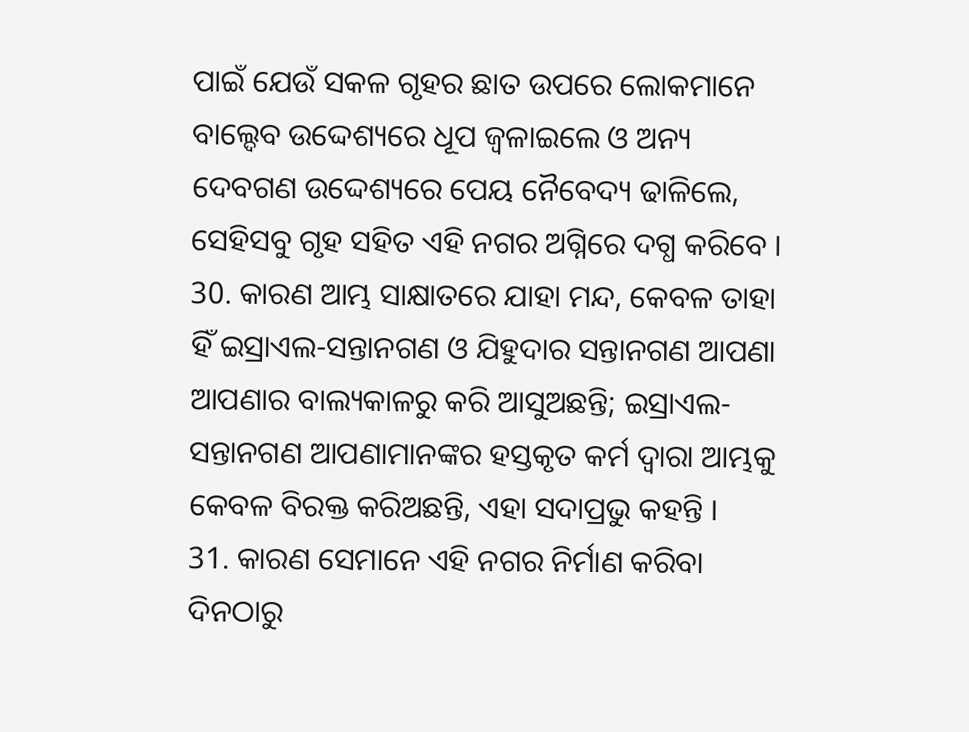ପାଇଁ ଯେଉଁ ସକଳ ଗୃହର ଛାତ ଉପରେ ଲୋକମାନେ ବାଲ୍ଦେବ ଉଦ୍ଦେଶ୍ୟରେ ଧୂପ ଜ୍ଵଳାଇଲେ ଓ ଅନ୍ୟ ଦେବଗଣ ଉଦ୍ଦେଶ୍ୟରେ ପେୟ ନୈବେଦ୍ୟ ଢାଳିଲେ, ସେହିସବୁ ଗୃହ ସହିତ ଏହି ନଗର ଅଗ୍ନିରେ ଦଗ୍ଧ କରିବେ ।
30. କାରଣ ଆମ୍ଭ ସାକ୍ଷାତରେ ଯାହା ମନ୍ଦ, କେବଳ ତାହା ହିଁ ଇସ୍ରାଏଲ-ସନ୍ତାନଗଣ ଓ ଯିହୁଦାର ସନ୍ତାନଗଣ ଆପଣା ଆପଣାର ବାଲ୍ୟକାଳରୁ କରି ଆସୁଅଛନ୍ତି; ଇସ୍ରାଏଲ-ସନ୍ତାନଗଣ ଆପଣାମାନଙ୍କର ହସ୍ତକୃତ କର୍ମ ଦ୍ଵାରା ଆମ୍ଭକୁ କେବଳ ବିରକ୍ତ କରିଅଛନ୍ତି, ଏହା ସଦାପ୍ରଭୁ କହନ୍ତି ।
31. କାରଣ ସେମାନେ ଏହି ନଗର ନିର୍ମାଣ କରିବା ଦିନଠାରୁ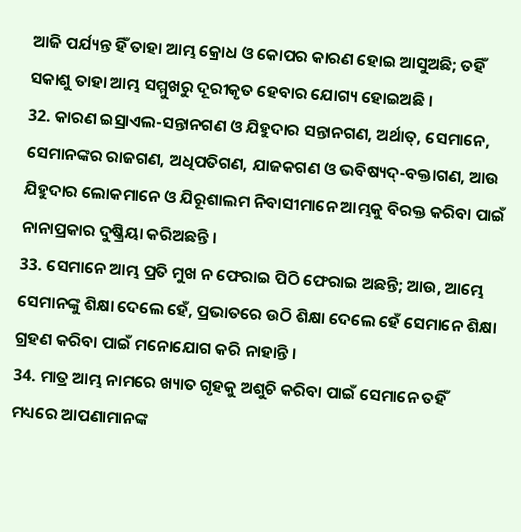ଆଜି ପର୍ଯ୍ୟନ୍ତ ହିଁ ତାହା ଆମ୍ଭ କ୍ରୋଧ ଓ କୋପର କାରଣ ହୋଇ ଆସୁଅଛି; ତହିଁ ସକାଶୁ ତାହା ଆମ୍ଭ ସମ୍ମୁଖରୁ ଦୂରୀକୃତ ହେବାର ଯୋଗ୍ୟ ହୋଇଅଛି ।
32. କାରଣ ଇସ୍ରାଏଲ-ସନ୍ତାନଗଣ ଓ ଯିହୁଦାର ସନ୍ତାନଗଣ, ଅର୍ଥାତ୍, ସେମାନେ, ସେମାନଙ୍କର ରାଜଗଣ, ଅଧିପତିଗଣ, ଯାଜକଗଣ ଓ ଭବିଷ୍ୟଦ୍-ବକ୍ତାଗଣ, ଆଉ ଯିହୁଦାର ଲୋକମାନେ ଓ ଯିରୂଶାଲମ ନିବାସୀମାନେ ଆମ୍ଭକୁ ବିରକ୍ତ କରିବା ପାଇଁ ନାନାପ୍ରକାର ଦୁଷ୍କ୍ରିୟା କରିଅଛନ୍ତି ।
33. ସେମାନେ ଆମ୍ଭ ପ୍ରତି ମୁଖ ନ ଫେରାଇ ପିଠି ଫେରାଇ ଅଛନ୍ତି; ଆଉ, ଆମ୍ଭେ ସେମାନଙ୍କୁ ଶିକ୍ଷା ଦେଲେ ହେଁ, ପ୍ରଭାତରେ ଉଠି ଶିକ୍ଷା ଦେଲେ ହେଁ ସେମାନେ ଶିକ୍ଷା ଗ୍ରହଣ କରିବା ପାଇଁ ମନୋଯୋଗ କରି ନାହାନ୍ତି ।
34. ମାତ୍ର ଆମ୍ଭ ନାମରେ ଖ୍ୟାତ ଗୃହକୁ ଅଶୁଚି କରିବା ପାଇଁ ସେମାନେ ତହିଁ ମଧ୍ୟରେ ଆପଣାମାନଙ୍କ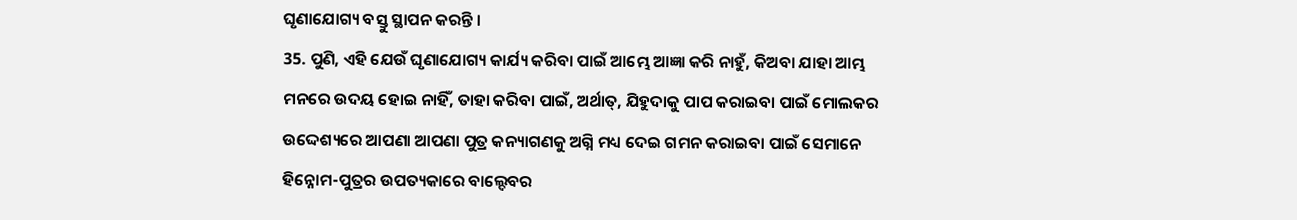ଘୃଣାଯୋଗ୍ୟ ବସ୍ତୁ ସ୍ଥାପନ କରନ୍ତି ।
35. ପୁଣି, ଏହି ଯେଉଁ ଘୃଣାଯୋଗ୍ୟ କାର୍ଯ୍ୟ କରିବା ପାଇଁ ଆମ୍ଭେ ଆଜ୍ଞା କରି ନାହୁଁ, କିଅବା ଯାହା ଆମ୍ଭ ମନରେ ଉଦୟ ହୋଇ ନାହିଁ, ତାହା କରିବା ପାଇଁ, ଅର୍ଥାତ୍, ଯିହୁଦାକୁ ପାପ କରାଇବା ପାଇଁ ମୋଲକର ଉଦ୍ଦେଶ୍ୟରେ ଆପଣା ଆପଣା ପୁତ୍ର କନ୍ୟାଗଣକୁ ଅଗ୍ନି ମଧ୍ୟ ଦେଇ ଗମନ କରାଇବା ପାଇଁ ସେମାନେ ହିନ୍ନୋମ-ପୁତ୍ରର ଉପତ୍ୟକାରେ ବାଲ୍ଦେବର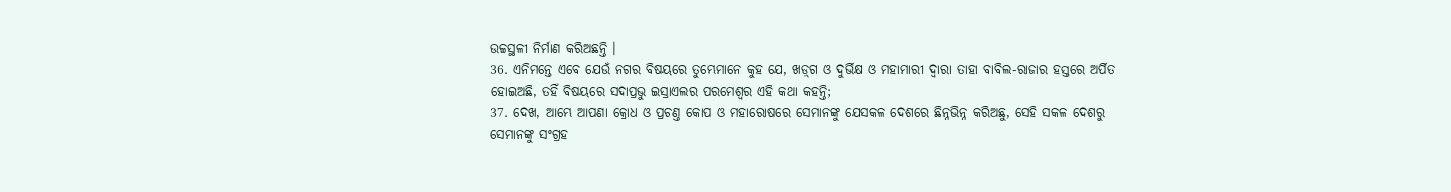ଉଚ୍ଚସ୍ଥଳୀ ନିର୍ମାଣ କରିଅଛନ୍ତି ।
36. ଏନିମନ୍ତେ ଏବେ ଯେଉଁ ନଗର ବିଷୟରେ ତୁମ୍ଭେମାନେ କୁହ ଯେ, ଖଡ଼୍‍ଗ ଓ ଦୁର୍ଭିକ୍ଷ ଓ ମହାମାରୀ ଦ୍ଵାରା ତାହା ବାବିଲ-ରାଜାର ହସ୍ତରେ ଅର୍ପିତ ହୋଇଅଛି, ତହିଁ ବିଷୟରେ ସଦାପ୍ରଭୁ ଇସ୍ରାଏଲର ପରମେଶ୍ଵର ଏହି କଥା କହନ୍ତି;
37. ଦେଖ, ଆମ୍ଭେ ଆପଣା କ୍ରୋଧ ଓ ପ୍ରଚଣ୍ତ କୋପ ଓ ମହାରୋଷରେ ସେମାନଙ୍କୁ ଯେସକଳ ଦେଶରେ ଛିନ୍ନଭିନ୍ନ କରିଅଛୁ, ସେହି ସକଳ ଦେଶରୁ ସେମାନଙ୍କୁ ସଂଗ୍ରହ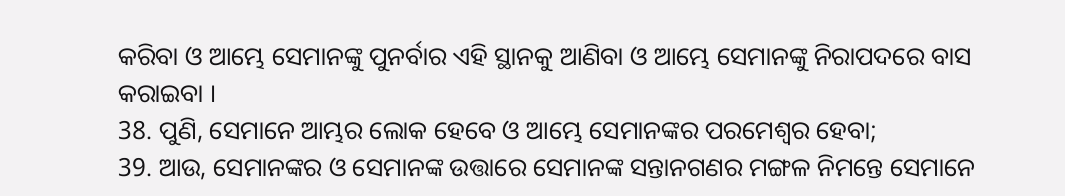କରିବା ଓ ଆମ୍ଭେ ସେମାନଙ୍କୁ ପୁନର୍ବାର ଏହି ସ୍ଥାନକୁ ଆଣିବା ଓ ଆମ୍ଭେ ସେମାନଙ୍କୁ ନିରାପଦରେ ବାସ କରାଇବା ।
38. ପୁଣି, ସେମାନେ ଆମ୍ଭର ଲୋକ ହେବେ ଓ ଆମ୍ଭେ ସେମାନଙ୍କର ପରମେଶ୍ଵର ହେବା;
39. ଆଉ, ସେମାନଙ୍କର ଓ ସେମାନଙ୍କ ଉତ୍ତାରେ ସେମାନଙ୍କ ସନ୍ତାନଗଣର ମଙ୍ଗଳ ନିମନ୍ତେ ସେମାନେ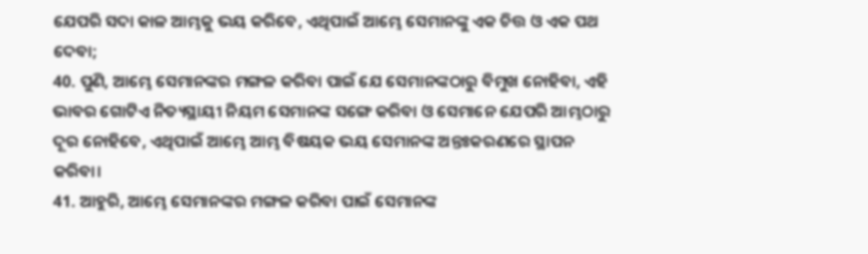ଯେପରି ସଦା କାଳ ଆମ୍ଭକୁ ଭୟ କରିବେ, ଏଥିପାଇଁ ଆମ୍ଭେ ସେମାନଙ୍କୁ ଏକ ଚିତ୍ତ ଓ ଏକ ପଥ ଦେବା;
40. ପୁଣି, ଆମ୍ଭେ ସେମାନଙ୍କର ମଙ୍ଗଳ କରିବା ପାଇଁ ଯେ ସେମାନଙ୍କଠାରୁ ବିମୁଖ ନୋହିବା, ଏହି ଭାବର ଗୋଟିଏ ନିତ୍ୟସ୍ଥାୟୀ ନିୟମ ସେମାନଙ୍କ ସଙ୍ଗେ କରିବା ଓ ସେମାନେ ଯେପରି ଆମ୍ଭଠାରୁ ଦୂର ନୋହିବେ, ଏଥିପାଇଁ ଆମ୍ଭେ ଆମ୍ଭ ବିଷୟକ ଭୟ ସେମାନଙ୍କ ଅନ୍ତଃକରଣରେ ସ୍ଥାପନ କରିବା।
41. ଆହୁରି, ଆମ୍ଭେ ସେମାନଙ୍କର ମଙ୍ଗଳ କରିବା ପାଇଁ ସେମାନଙ୍କ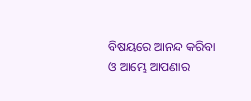ବିଷୟରେ ଆନନ୍ଦ କରିବା ଓ ଆମ୍ଭେ ଆପଣାର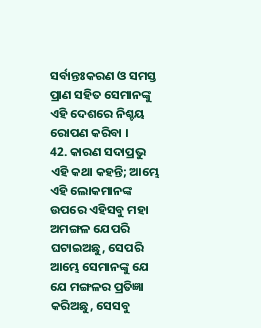ସର୍ବାନ୍ତଃକରଣ ଓ ସମସ୍ତ ପ୍ରାଣ ସହିତ ସେମାନଙ୍କୁ ଏହି ଦେଶରେ ନିଶ୍ଚୟ ରୋପଣ କରିବା ।
42. କାରଣ ସଦାପ୍ରଭୁ ଏହି କଥା କହନ୍ତି; ଆମ୍ଭେ ଏହି ଲୋକମାନଙ୍କ ଉପରେ ଏହିସବୁ ମହା ଅମଙ୍ଗଳ ଯେପରି ଘଟାଇଅଛୁ, ସେପରି ଆମ୍ଭେ ସେମାନଙ୍କୁ ଯେ ଯେ ମଙ୍ଗଳର ପ୍ରତିଜ୍ଞା କରିଅଛୁ, ସେସବୁ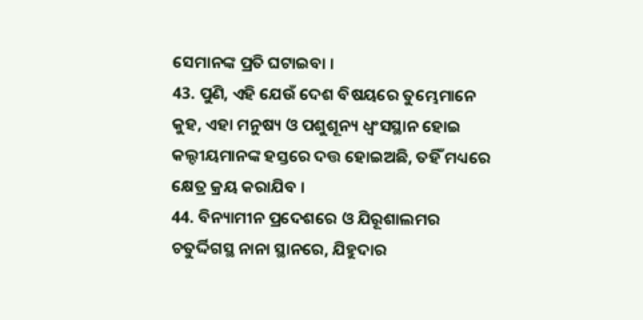ସେମାନଙ୍କ ପ୍ରତି ଘଟାଇବା ।
43. ପୁଣି, ଏହି ଯେଉଁ ଦେଶ ବିଷୟରେ ତୁମ୍ଭେମାନେ କୁହ, ଏହା ମନୁଷ୍ୟ ଓ ପଶୁଶୂନ୍ୟ ଧ୍ଵଂସସ୍ଥାନ ହୋଇ କଲ୍ଦୀୟମାନଙ୍କ ହସ୍ତରେ ଦତ୍ତ ହୋଇଅଛି, ତହିଁ ମଧ୍ୟରେ କ୍ଷେତ୍ର କ୍ରୟ କରାଯିବ ।
44. ବିନ୍ୟାମୀନ ପ୍ରଦେଶରେ ଓ ଯିରୂଶାଲମର ଚତୁର୍ଦ୍ଦିଗସ୍ଥ ନାନା ସ୍ଥାନରେ, ଯିହୁଦାର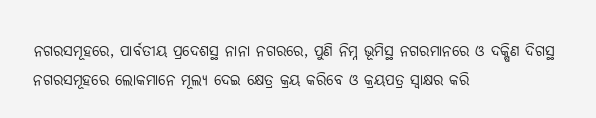ନଗରସମୂହରେ, ପାର୍ବତୀୟ ପ୍ରଦେଶସ୍ଥ ନାନା ନଗରରେ, ପୁଣି ନିମ୍ନ ଭୂମିସ୍ଥ ନଗରମାନରେ ଓ ଦକ୍ଷିଣ ଦିଗସ୍ଥ ନଗରସମୂହରେ ଲୋକମାନେ ମୂଲ୍ୟ ଦେଇ କ୍ଷେତ୍ର କ୍ରୟ କରିବେ ଓ କ୍ରୟପତ୍ର ସ୍ଵାକ୍ଷର କରି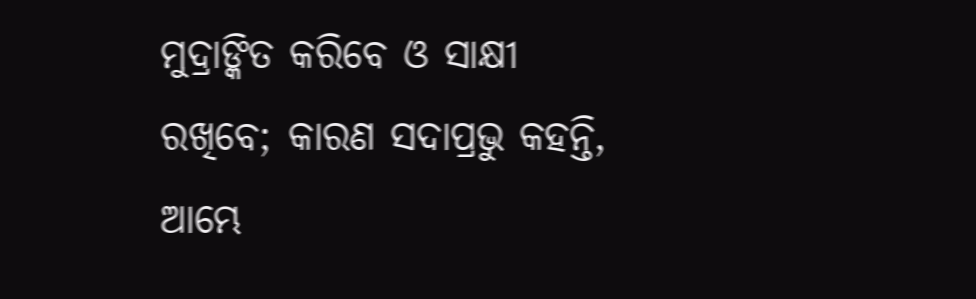ମୁଦ୍ରାଙ୍କିତ କରିବେ ଓ ସାକ୍ଷୀ ରଖିବେ; କାରଣ ସଦାପ୍ରଭୁ କହନ୍ତି, ଆମ୍ଭେ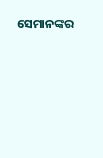ସେମାନଙ୍କର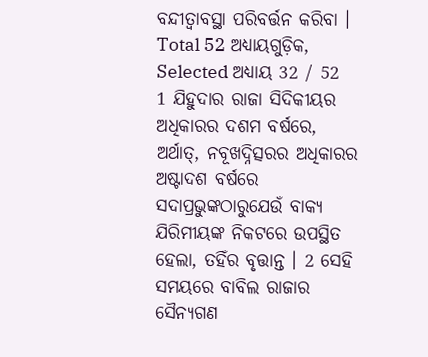ବନ୍ଦୀତ୍ଵାବସ୍ଥା ପରିବର୍ତ୍ତନ କରିବା ।
Total 52 ଅଧ୍ୟାୟଗୁଡ଼ିକ, Selected ଅଧ୍ୟାୟ 32 / 52
1 ଯିହୁଦାର ରାଜା ସିଦିକୀୟର ଅଧିକାରର ଦଶମ ବର୍ଷରେ, ଅର୍ଥାତ୍, ନବୂଖଦ୍ନିତ୍ସରର ଅଧିକାରର ଅଷ୍ଟାଦଶ ବର୍ଷରେ ସଦାପ୍ରଭୁଙ୍କଠାରୁଯେଉଁ ବାକ୍ୟ ଯିରିମୀୟଙ୍କ ନିକଟରେ ଉପସ୍ଥିତ ହେଲା, ତହିଁର ବୃତ୍ତାନ୍ତ । 2 ସେହି ସମୟରେ ବାବିଲ ରାଜାର ସୈନ୍ୟଗଣ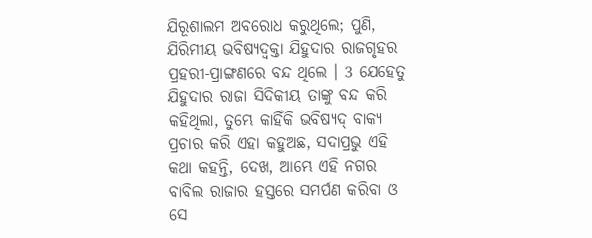ଯିରୂଶାଲମ ଅବରୋଧ କରୁଥିଲେ; ପୁଣି, ଯିରିମୀୟ ଭବିଷ୍ୟଦ୍ବକ୍ତା ଯିହୁଦାର ରାଜଗୃହର ପ୍ରହରୀ-ପ୍ରାଙ୍ଗଣରେ ବନ୍ଦ ଥିଲେ । 3 ଯେହେତୁ ଯିହୁଦାର ରାଜା ସିଦିକୀୟ ତାଙ୍କୁ ବନ୍ଦ କରି କହିଥିଲା, ତୁମ୍ଭେ କାହିଁକି ଭବିଷ୍ୟଦ୍ ବାକ୍ୟ ପ୍ରଚାର କରି ଏହା କହୁଅଛ, ସଦାପ୍ରଭୁ ଏହି କଥା କହନ୍ତି, ଦେଖ, ଆମ୍ଭେ ଏହି ନଗର ବାବିଲ ରାଜାର ହସ୍ତରେ ସମର୍ପଣ କରିବା ଓ ସେ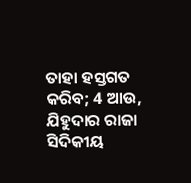ତାହା ହସ୍ତଗତ କରିବ; 4 ଆଉ, ଯିହୁଦାର ରାଜା ସିଦିକୀୟ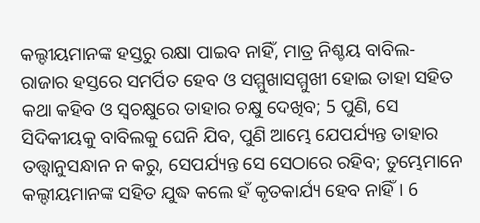କଲ୍ଦୀୟମାନଙ୍କ ହସ୍ତରୁ ରକ୍ଷା ପାଇବ ନାହିଁ, ମାତ୍ର ନିଶ୍ଚୟ ବାବିଲ-ରାଜାର ହସ୍ତରେ ସମର୍ପିତ ହେବ ଓ ସମ୍ମୁଖାସମ୍ମୁଖୀ ହୋଇ ତାହା ସହିତ କଥା କହିବ ଓ ସ୍ଵଚକ୍ଷୁରେ ତାହାର ଚକ୍ଷୁ ଦେଖିବ; 5 ପୁଣି, ସେ ସିଦିକୀୟକୁ ବାବିଲକୁ ଘେନି ଯିବ, ପୁଣି ଆମ୍ଭେ ଯେପର୍ଯ୍ୟନ୍ତ ତାହାର ତତ୍ତ୍ଵାନୁସନ୍ଧାନ ନ କରୁ, ସେପର୍ଯ୍ୟନ୍ତ ସେ ସେଠାରେ ରହିବ; ତୁମ୍ଭେମାନେ କଲ୍ଦୀୟମାନଙ୍କ ସହିତ ଯୁଦ୍ଧ କଲେ ହଁ କୃତକାର୍ଯ୍ୟ ହେବ ନାହିଁ । 6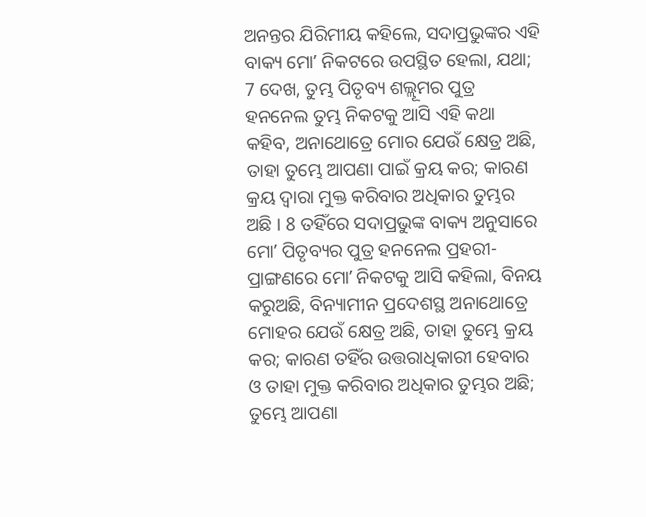ଅନନ୍ତର ଯିରିମୀୟ କହିଲେ, ସଦାପ୍ରଭୁଙ୍କର ଏହି ବାକ୍ୟ ମୋʼ ନିକଟରେ ଉପସ୍ଥିତ ହେଲା, ଯଥା; 7 ଦେଖ, ତୁମ୍ଭ ପିତୃବ୍ୟ ଶଲ୍ଲୂମର ପୁତ୍ର ହନନେଲ ତୁମ୍ଭ ନିକଟକୁ ଆସି ଏହି କଥା କହିବ, ଅନାଥୋତ୍ରେ ମୋର ଯେଉଁ କ୍ଷେତ୍ର ଅଛି, ତାହା ତୁମ୍ଭେ ଆପଣା ପାଇଁ କ୍ରୟ କର; କାରଣ କ୍ରୟ ଦ୍ଵାରା ମୁକ୍ତ କରିବାର ଅଧିକାର ତୁମ୍ଭର ଅଛି । 8 ତହିଁରେ ସଦାପ୍ରଭୁଙ୍କ ବାକ୍ୟ ଅନୁସାରେ ମୋʼ ପିତୃବ୍ୟର ପୁତ୍ର ହନନେଲ ପ୍ରହରୀ-ପ୍ରାଙ୍ଗଣରେ ମୋʼ ନିକଟକୁ ଆସି କହିଲା, ବିନୟ କରୁଅଛି, ବିନ୍ୟାମୀନ ପ୍ରଦେଶସ୍ଥ ଅନାଥୋତ୍ରେ ମୋହର ଯେଉଁ କ୍ଷେତ୍ର ଅଛି, ତାହା ତୁମ୍ଭେ କ୍ରୟ କର; କାରଣ ତହିଁର ଉତ୍ତରାଧିକାରୀ ହେବାର ଓ ତାହା ମୁକ୍ତ କରିବାର ଅଧିକାର ତୁମ୍ଭର ଅଛି; ତୁମ୍ଭେ ଆପଣା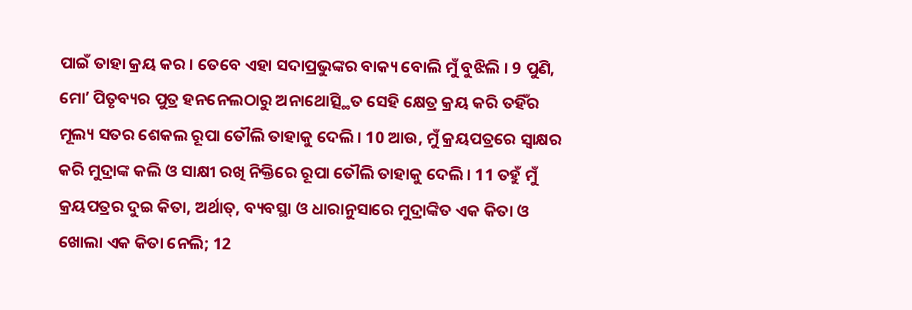ପାଇଁ ତାହା କ୍ରୟ କର । ତେବେ ଏହା ସଦାପ୍ରଭୁଙ୍କର ବାକ୍ୟ ବୋଲି ମୁଁ ବୁଝିଲି । 9 ପୁଣି, ମୋʼ ପିତୃବ୍ୟର ପୁତ୍ର ହନନେଲଠାରୁ ଅନାଥୋତ୍ସ୍ଥିତ ସେହି କ୍ଷେତ୍ର କ୍ରୟ କରି ତହିଁର ମୂଲ୍ୟ ସତର ଶେକଲ ରୂପା ତୌଲି ତାହାକୁ ଦେଲି । 10 ଆଉ, ମୁଁ କ୍ରୟପତ୍ରରେ ସ୍ଵାକ୍ଷର କରି ମୁଦ୍ରାଙ୍କ କଲି ଓ ସାକ୍ଷୀ ରଖି ନିକ୍ତିରେ ରୂପା ତୌଲି ତାହାକୁ ଦେଲି । 11 ତହୁଁ ମୁଁ କ୍ରୟପତ୍ରର ଦୁଇ କିତା, ଅର୍ଥାତ୍, ବ୍ୟବସ୍ଥା ଓ ଧାରାନୁସାରେ ମୁଦ୍ରାଙ୍କିତ ଏକ କିତା ଓ ଖୋଲା ଏକ କିତା ନେଲି; 12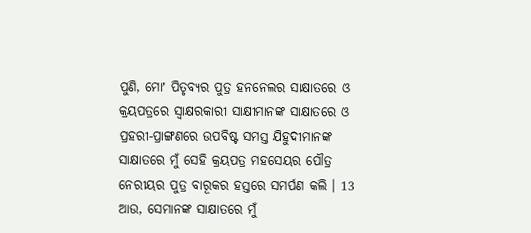ପୁଣି, ମୋʼ ପିତୃବ୍ୟର ପୁତ୍ର ହନନେଲର ସାକ୍ଷାତରେ ଓ କ୍ରୟପତ୍ରରେ ସ୍ଵାକ୍ଷରକାରୀ ସାକ୍ଷୀମାନଙ୍କ ସାକ୍ଷାତରେ ଓ ପ୍ରହରୀ-ପ୍ରାଙ୍ଗଣରେ ଉପବିଷ୍ଟ ସମସ୍ତ ଯିହୁଦୀମାନଙ୍କ ସାକ୍ଷାତରେ ମୁଁ ସେହି କ୍ରୟପତ୍ର ମହସେୟର ପୌତ୍ର ନେରୀୟର ପୁତ୍ର ବାରୂକର ହସ୍ତରେ ସମର୍ପଣ କଲି । 13 ଆଉ, ସେମାନଙ୍କ ସାକ୍ଷାତରେ ମୁଁ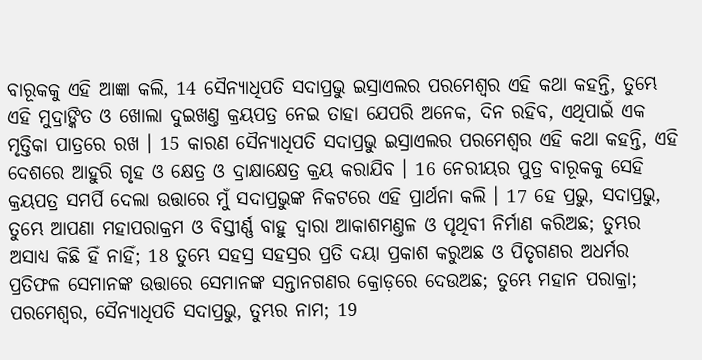ବାରୂକକୁ ଏହି ଆଜ୍ଞା କଲି, 14 ସୈନ୍ୟାଧିପତି ସଦାପ୍ରଭୁ ଇସ୍ରାଏଲର ପରମେଶ୍ଵର ଏହି କଥା କହନ୍ତି, ତୁମ୍ଭେ ଏହି ମୁଦ୍ରାଙ୍କିତ ଓ ଖୋଲା ଦୁଇଖଣ୍ତ କ୍ରୟପତ୍ର ନେଇ ତାହା ଯେପରି ଅନେକ, ଦିନ ରହିବ, ଏଥିପାଇଁ ଏକ ମୃତ୍ତିକା ପାତ୍ରରେ ରଖ । 15 କାରଣ ସୈନ୍ୟାଧିପତି ସଦାପ୍ରଭୁ ଇସ୍ରାଏଲର ପରମେଶ୍ଵର ଏହି କଥା କହନ୍ତି, ଏହି ଦେଶରେ ଆହୁରି ଗୃହ ଓ କ୍ଷେତ୍ର ଓ ଦ୍ରାକ୍ଷାକ୍ଷେତ୍ର କ୍ରୟ କରାଯିବ । 16 ନେରୀୟର ପୁତ୍ର ବାରୂକକୁ ସେହି କ୍ରୟପତ୍ର ସମର୍ପି ଦେଲା ଉତ୍ତାରେ ମୁଁ ସଦାପ୍ରଭୁଙ୍କ ନିକଟରେ ଏହି ପ୍ରାର୍ଥନା କଲି । 17 ହେ ପ୍ରଭୁ, ସଦାପ୍ରଭୁ, ତୁମ୍ଭେ ଆପଣା ମହାପରାକ୍ରମ ଓ ବିସ୍ତୀର୍ଣ୍ଣ ବାହୁ ଦ୍ଵାରା ଆକାଶମଣ୍ତଳ ଓ ପୃଥିବୀ ନିର୍ମାଣ କରିଅଛ; ତୁମ୍ଭର ଅସାଧ୍ୟ କିଛି ହିଁ ନାହିଁ; 18 ତୁମ୍ଭେ ସହସ୍ର ସହସ୍ରର ପ୍ରତି ଦୟା ପ୍ରକାଶ କରୁଅଛ ଓ ପିତୃଗଣର ଅଧର୍ମର ପ୍ରତିଫଳ ସେମାନଙ୍କ ଉତ୍ତାରେ ସେମାନଙ୍କ ସନ୍ତାନଗଣର କ୍ରୋଡ଼ରେ ଦେଉଅଛ; ତୁମ୍ଭେ ମହାନ ପରାକ୍ରା; ପରମେଶ୍ଵର, ସୈନ୍ୟାଧିପତି ସଦାପ୍ରଭୁ, ତୁମ୍ଭର ନାମ; 19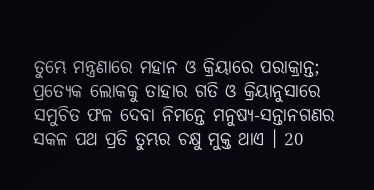ତୁମ୍ଭେ ମନ୍ତ୍ରଣାରେ ମହାନ ଓ କ୍ରିୟାରେ ପରାକ୍ରାନ୍ତ; ପ୍ରତ୍ୟେକ ଲୋକକୁ ତାହାର ଗତି ଓ କ୍ରିୟାନୁସାରେ ସମୁଚିତ ଫଳ ଦେବା ନିମନ୍ତେ ମନୁଷ୍ୟ-ସନ୍ତାନଗଣର ସକଳ ପଥ ପ୍ରତି ତୁମ୍ଭର ଚକ୍ଷୁ ମୁକ୍ତ ଥାଏ । 20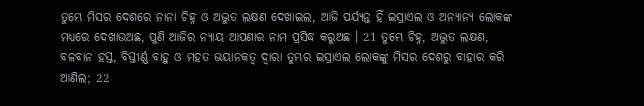ତୁମ୍ଭେ ମିସର ଦେଶରେ ନାନା ଚିହ୍ନ ଓ ଅଦ୍ଭୁତ ଲକ୍ଷଣ ଦେଖାଇଲ, ଆଜି ପର୍ଯ୍ୟନ୍ତ ହିଁ ଇସ୍ରାଏଲ ଓ ଅନ୍ୟାନ୍ୟ ଲୋକଙ୍କ ମଧ୍ୟରେ ଦେଖାଉଅଛ, ପୁଣି ଆଜିର ନ୍ୟାୟ ଆପଣାର ନାମ ପ୍ରସିଦ୍ଧ କରୁଅଛ । 21 ତୁମ୍ଭେ ଚିହ୍ନ, ଅଦ୍ଭୁତ ଲକ୍ଷଣ, ବଳବାନ ହସ୍ତ, ବିସ୍ତୀର୍ଣ୍ଣ ବାହୁ ଓ ମହତ ଭୟାନକତ୍ଵ ଦ୍ଵାରା ତୁମ୍ଭର ଇସ୍ରାଏଲ ଲୋକଙ୍କୁ ମିସର ଦେଶରୁ ବାହାର କରି ଆଣିଲ; 22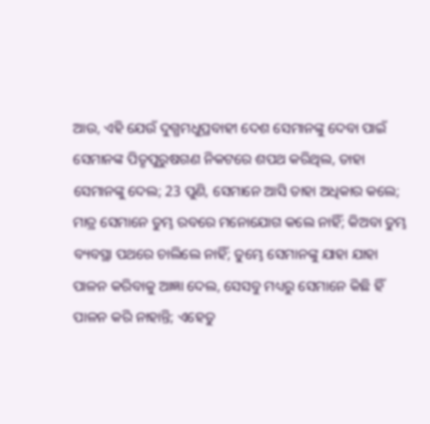ଆଉ, ଏହି ଯେଉଁ ଦୁଗ୍ଧମଧୁପ୍ରବାହୀ ଦେଶ ସେମାନଙ୍କୁ ଦେବା ପାଇଁ ସେମାନଙ୍କ ପିତୃପୁରୁଷଗଣ ନିକଟରେ ଶପଥ କରିଥିଲ, ତାହା ସେମାନଙ୍କୁ ଦେଲ; 23 ପୁଣି, ସେମାନେ ଆସି ତାହା ଅଧିକାର କଲେ; ମାତ୍ର ସେମାନେ ତୁମ୍ଭ ରବରେ ମନୋଯୋଗ କଲେ ନାହିଁ; କିଅବା ତୁମ୍ଭ ବ୍ୟବସ୍ଥା ପଥରେ ଚାଲିଲେ ନାହିଁ; ତୁମ୍ଭେ ସେମାନଙ୍କୁ ଯାହା ଯାହା ପାଳନ କରିବାକୁ ଆଜ୍ଞା ଦେଲ, ସେସବୁ ମଧ୍ୟରୁ ସେମାନେ କିଛି ହିଁ ପାଳନ କରି ନାହାନ୍ତି; ଏହେତୁ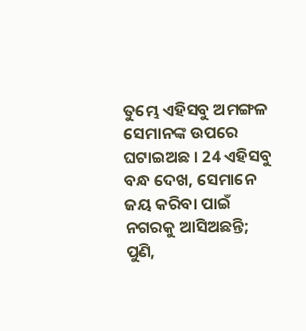ତୁମ୍ଭେ ଏହିସବୁ ଅମଙ୍ଗଳ ସେମାନଙ୍କ ଉପରେ ଘଟାଇଅଛ । 24 ଏହିସବୁ ବନ୍ଧ ଦେଖ, ସେମାନେ ଜୟ କରିବା ପାଇଁ ନଗରକୁ ଆସିଅଛନ୍ତି; ପୁଣି,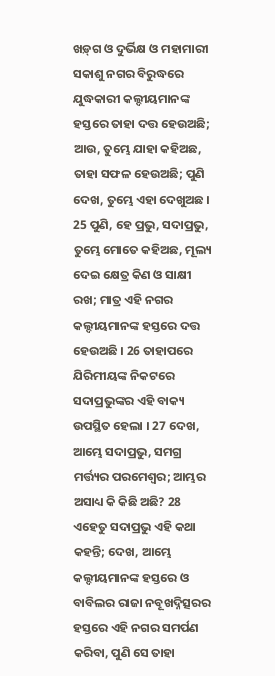ଖଡ଼୍‍ଗ ଓ ଦୁର୍ଭିକ୍ଷ ଓ ମହାମାରୀ ସକାଶୁ ନଗର ବିରୁଦ୍ଧରେ ଯୁଦ୍ଧକାରୀ କଲ୍ଦୀୟମାନଙ୍କ ହସ୍ତରେ ତାହା ଦତ୍ତ ହେଉଅଛି; ଆଉ, ତୁମ୍ଭେ ଯାହା କହିଅଛ, ତାହା ସଫଳ ହେଉଅଛି; ପୁଣି ଦେଖ, ତୁମ୍ଭେ ଏହା ଦେଖୁଅଛ । 25 ପୁଣି, ହେ ପ୍ରଭୁ, ସଦାପ୍ରଭୁ, ତୁମ୍ଭେ ମୋତେ କହିଅଛ, ମୂଲ୍ୟ ଦେଇ କ୍ଷେତ୍ର କିଣ ଓ ସାକ୍ଷୀ ରଖ; ମାତ୍ର ଏହି ନଗର କଲ୍ଦୀୟମାନଙ୍କ ହସ୍ତରେ ଦତ୍ତ ହେଉଅଛି । 26 ତାହାପରେ ଯିରିମୀୟଙ୍କ ନିକଟରେ ସଦାପ୍ରଭୁଙ୍କର ଏହି ବାକ୍ୟ ଉପସ୍ଥିତ ହେଲା । 27 ଦେଖ, ଆମ୍ଭେ ସଦାପ୍ରଭୁ, ସମଗ୍ର ମର୍ତ୍ତ୍ୟର ପରମେଶ୍ଵର; ଆମ୍ଭର ଅସାଧ୍ୟ କି କିଛି ଅଛି? 28 ଏହେତୁ ସଦାପ୍ରଭୁ ଏହି କଥା କହନ୍ତି; ଦେଖ, ଆମ୍ଭେ କଲ୍ଦୀୟମାନଙ୍କ ହସ୍ତରେ ଓ ବାବିଲର ରାଜା ନବୂଖଦ୍ନିତ୍ସରର ହସ୍ତରେ ଏହି ନଗର ସମର୍ପଣ କରିବା, ପୁଣି ସେ ତାହା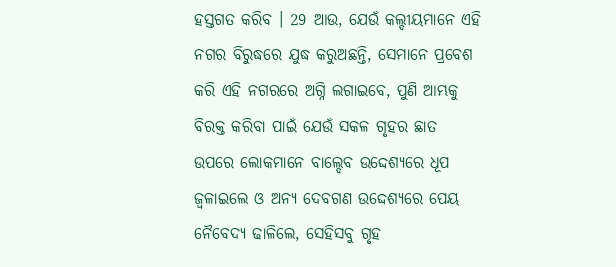ହସ୍ତଗତ କରିବ । 29 ଆଉ, ଯେଉଁ କଲ୍ଦୀୟମାନେ ଏହି ନଗର ବିରୁଦ୍ଧରେ ଯୁଦ୍ଧ କରୁଅଛନ୍ତି, ସେମାନେ ପ୍ରବେଶ କରି ଏହି ନଗରରେ ଅଗ୍ନି ଲଗାଇବେ, ପୁଣି ଆମ୍ଭକୁ ବିରକ୍ତ କରିବା ପାଇଁ ଯେଉଁ ସକଳ ଗୃହର ଛାତ ଉପରେ ଲୋକମାନେ ବାଲ୍ଦେବ ଉଦ୍ଦେଶ୍ୟରେ ଧୂପ ଜ୍ଵଳାଇଲେ ଓ ଅନ୍ୟ ଦେବଗଣ ଉଦ୍ଦେଶ୍ୟରେ ପେୟ ନୈବେଦ୍ୟ ଢାଳିଲେ, ସେହିସବୁ ଗୃହ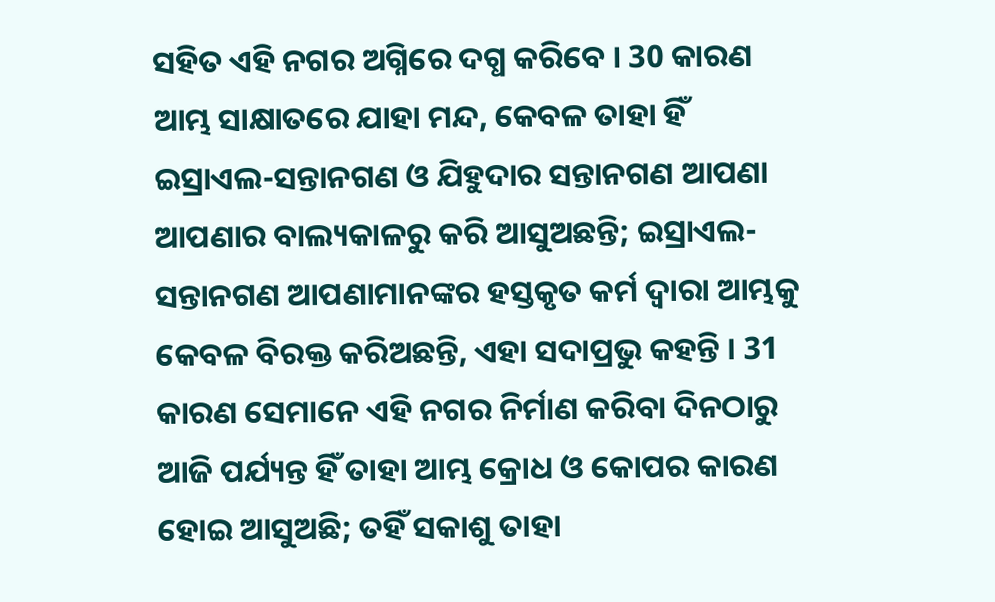ସହିତ ଏହି ନଗର ଅଗ୍ନିରେ ଦଗ୍ଧ କରିବେ । 30 କାରଣ ଆମ୍ଭ ସାକ୍ଷାତରେ ଯାହା ମନ୍ଦ, କେବଳ ତାହା ହିଁ ଇସ୍ରାଏଲ-ସନ୍ତାନଗଣ ଓ ଯିହୁଦାର ସନ୍ତାନଗଣ ଆପଣା ଆପଣାର ବାଲ୍ୟକାଳରୁ କରି ଆସୁଅଛନ୍ତି; ଇସ୍ରାଏଲ-ସନ୍ତାନଗଣ ଆପଣାମାନଙ୍କର ହସ୍ତକୃତ କର୍ମ ଦ୍ଵାରା ଆମ୍ଭକୁ କେବଳ ବିରକ୍ତ କରିଅଛନ୍ତି, ଏହା ସଦାପ୍ରଭୁ କହନ୍ତି । 31 କାରଣ ସେମାନେ ଏହି ନଗର ନିର୍ମାଣ କରିବା ଦିନଠାରୁ ଆଜି ପର୍ଯ୍ୟନ୍ତ ହିଁ ତାହା ଆମ୍ଭ କ୍ରୋଧ ଓ କୋପର କାରଣ ହୋଇ ଆସୁଅଛି; ତହିଁ ସକାଶୁ ତାହା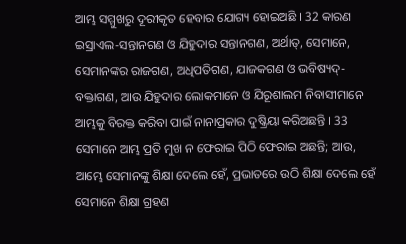ଆମ୍ଭ ସମ୍ମୁଖରୁ ଦୂରୀକୃତ ହେବାର ଯୋଗ୍ୟ ହୋଇଅଛି । 32 କାରଣ ଇସ୍ରାଏଲ-ସନ୍ତାନଗଣ ଓ ଯିହୁଦାର ସନ୍ତାନଗଣ, ଅର୍ଥାତ୍, ସେମାନେ, ସେମାନଙ୍କର ରାଜଗଣ, ଅଧିପତିଗଣ, ଯାଜକଗଣ ଓ ଭବିଷ୍ୟଦ୍-ବକ୍ତାଗଣ, ଆଉ ଯିହୁଦାର ଲୋକମାନେ ଓ ଯିରୂଶାଲମ ନିବାସୀମାନେ ଆମ୍ଭକୁ ବିରକ୍ତ କରିବା ପାଇଁ ନାନାପ୍ରକାର ଦୁଷ୍କ୍ରିୟା କରିଅଛନ୍ତି । 33 ସେମାନେ ଆମ୍ଭ ପ୍ରତି ମୁଖ ନ ଫେରାଇ ପିଠି ଫେରାଇ ଅଛନ୍ତି; ଆଉ, ଆମ୍ଭେ ସେମାନଙ୍କୁ ଶିକ୍ଷା ଦେଲେ ହେଁ, ପ୍ରଭାତରେ ଉଠି ଶିକ୍ଷା ଦେଲେ ହେଁ ସେମାନେ ଶିକ୍ଷା ଗ୍ରହଣ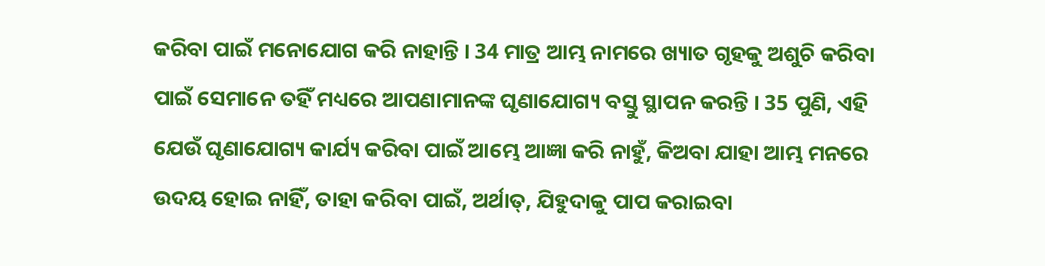କରିବା ପାଇଁ ମନୋଯୋଗ କରି ନାହାନ୍ତି । 34 ମାତ୍ର ଆମ୍ଭ ନାମରେ ଖ୍ୟାତ ଗୃହକୁ ଅଶୁଚି କରିବା ପାଇଁ ସେମାନେ ତହିଁ ମଧ୍ୟରେ ଆପଣାମାନଙ୍କ ଘୃଣାଯୋଗ୍ୟ ବସ୍ତୁ ସ୍ଥାପନ କରନ୍ତି । 35 ପୁଣି, ଏହି ଯେଉଁ ଘୃଣାଯୋଗ୍ୟ କାର୍ଯ୍ୟ କରିବା ପାଇଁ ଆମ୍ଭେ ଆଜ୍ଞା କରି ନାହୁଁ, କିଅବା ଯାହା ଆମ୍ଭ ମନରେ ଉଦୟ ହୋଇ ନାହିଁ, ତାହା କରିବା ପାଇଁ, ଅର୍ଥାତ୍, ଯିହୁଦାକୁ ପାପ କରାଇବା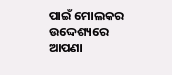ପାଇଁ ମୋଲକର ଉଦ୍ଦେଶ୍ୟରେ ଆପଣା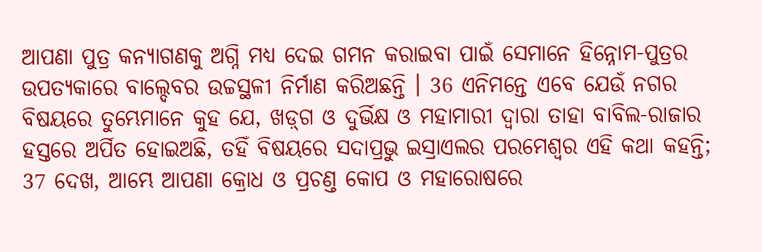ଆପଣା ପୁତ୍ର କନ୍ୟାଗଣକୁ ଅଗ୍ନି ମଧ୍ୟ ଦେଇ ଗମନ କରାଇବା ପାଇଁ ସେମାନେ ହିନ୍ନୋମ-ପୁତ୍ରର ଉପତ୍ୟକାରେ ବାଲ୍ଦେବର ଉଚ୍ଚସ୍ଥଳୀ ନିର୍ମାଣ କରିଅଛନ୍ତି । 36 ଏନିମନ୍ତେ ଏବେ ଯେଉଁ ନଗର ବିଷୟରେ ତୁମ୍ଭେମାନେ କୁହ ଯେ, ଖଡ଼୍‍ଗ ଓ ଦୁର୍ଭିକ୍ଷ ଓ ମହାମାରୀ ଦ୍ଵାରା ତାହା ବାବିଲ-ରାଜାର ହସ୍ତରେ ଅର୍ପିତ ହୋଇଅଛି, ତହିଁ ବିଷୟରେ ସଦାପ୍ରଭୁ ଇସ୍ରାଏଲର ପରମେଶ୍ଵର ଏହି କଥା କହନ୍ତି; 37 ଦେଖ, ଆମ୍ଭେ ଆପଣା କ୍ରୋଧ ଓ ପ୍ରଚଣ୍ତ କୋପ ଓ ମହାରୋଷରେ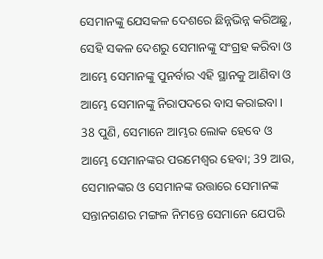ସେମାନଙ୍କୁ ଯେସକଳ ଦେଶରେ ଛିନ୍ନଭିନ୍ନ କରିଅଛୁ, ସେହି ସକଳ ଦେଶରୁ ସେମାନଙ୍କୁ ସଂଗ୍ରହ କରିବା ଓ ଆମ୍ଭେ ସେମାନଙ୍କୁ ପୁନର୍ବାର ଏହି ସ୍ଥାନକୁ ଆଣିବା ଓ ଆମ୍ଭେ ସେମାନଙ୍କୁ ନିରାପଦରେ ବାସ କରାଇବା । 38 ପୁଣି, ସେମାନେ ଆମ୍ଭର ଲୋକ ହେବେ ଓ ଆମ୍ଭେ ସେମାନଙ୍କର ପରମେଶ୍ଵର ହେବା; 39 ଆଉ, ସେମାନଙ୍କର ଓ ସେମାନଙ୍କ ଉତ୍ତାରେ ସେମାନଙ୍କ ସନ୍ତାନଗଣର ମଙ୍ଗଳ ନିମନ୍ତେ ସେମାନେ ଯେପରି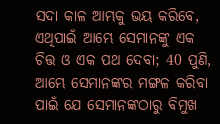ସଦା କାଳ ଆମ୍ଭକୁ ଭୟ କରିବେ, ଏଥିପାଇଁ ଆମ୍ଭେ ସେମାନଙ୍କୁ ଏକ ଚିତ୍ତ ଓ ଏକ ପଥ ଦେବା; 40 ପୁଣି, ଆମ୍ଭେ ସେମାନଙ୍କର ମଙ୍ଗଳ କରିବା ପାଇଁ ଯେ ସେମାନଙ୍କଠାରୁ ବିମୁଖ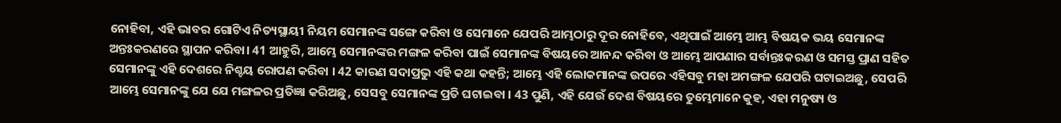ନୋହିବା, ଏହି ଭାବର ଗୋଟିଏ ନିତ୍ୟସ୍ଥାୟୀ ନିୟମ ସେମାନଙ୍କ ସଙ୍ଗେ କରିବା ଓ ସେମାନେ ଯେପରି ଆମ୍ଭଠାରୁ ଦୂର ନୋହିବେ, ଏଥିପାଇଁ ଆମ୍ଭେ ଆମ୍ଭ ବିଷୟକ ଭୟ ସେମାନଙ୍କ ଅନ୍ତଃକରଣରେ ସ୍ଥାପନ କରିବା। 41 ଆହୁରି, ଆମ୍ଭେ ସେମାନଙ୍କର ମଙ୍ଗଳ କରିବା ପାଇଁ ସେମାନଙ୍କ ବିଷୟରେ ଆନନ୍ଦ କରିବା ଓ ଆମ୍ଭେ ଆପଣାର ସର୍ବାନ୍ତଃକରଣ ଓ ସମସ୍ତ ପ୍ରାଣ ସହିତ ସେମାନଙ୍କୁ ଏହି ଦେଶରେ ନିଶ୍ଚୟ ରୋପଣ କରିବା । 42 କାରଣ ସଦାପ୍ରଭୁ ଏହି କଥା କହନ୍ତି; ଆମ୍ଭେ ଏହି ଲୋକମାନଙ୍କ ଉପରେ ଏହିସବୁ ମହା ଅମଙ୍ଗଳ ଯେପରି ଘଟାଇଅଛୁ, ସେପରି ଆମ୍ଭେ ସେମାନଙ୍କୁ ଯେ ଯେ ମଙ୍ଗଳର ପ୍ରତିଜ୍ଞା କରିଅଛୁ, ସେସବୁ ସେମାନଙ୍କ ପ୍ରତି ଘଟାଇବା । 43 ପୁଣି, ଏହି ଯେଉଁ ଦେଶ ବିଷୟରେ ତୁମ୍ଭେମାନେ କୁହ, ଏହା ମନୁଷ୍ୟ ଓ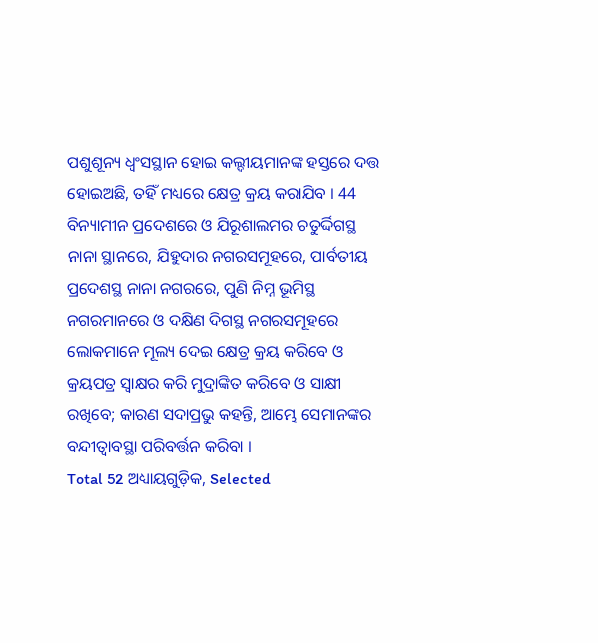ପଶୁଶୂନ୍ୟ ଧ୍ଵଂସସ୍ଥାନ ହୋଇ କଲ୍ଦୀୟମାନଙ୍କ ହସ୍ତରେ ଦତ୍ତ ହୋଇଅଛି, ତହିଁ ମଧ୍ୟରେ କ୍ଷେତ୍ର କ୍ରୟ କରାଯିବ । 44 ବିନ୍ୟାମୀନ ପ୍ରଦେଶରେ ଓ ଯିରୂଶାଲମର ଚତୁର୍ଦ୍ଦିଗସ୍ଥ ନାନା ସ୍ଥାନରେ, ଯିହୁଦାର ନଗରସମୂହରେ, ପାର୍ବତୀୟ ପ୍ରଦେଶସ୍ଥ ନାନା ନଗରରେ, ପୁଣି ନିମ୍ନ ଭୂମିସ୍ଥ ନଗରମାନରେ ଓ ଦକ୍ଷିଣ ଦିଗସ୍ଥ ନଗରସମୂହରେ ଲୋକମାନେ ମୂଲ୍ୟ ଦେଇ କ୍ଷେତ୍ର କ୍ରୟ କରିବେ ଓ କ୍ରୟପତ୍ର ସ୍ଵାକ୍ଷର କରି ମୁଦ୍ରାଙ୍କିତ କରିବେ ଓ ସାକ୍ଷୀ ରଖିବେ; କାରଣ ସଦାପ୍ରଭୁ କହନ୍ତି, ଆମ୍ଭେ ସେମାନଙ୍କର ବନ୍ଦୀତ୍ଵାବସ୍ଥା ପରିବର୍ତ୍ତନ କରିବା ।
Total 52 ଅଧ୍ୟାୟଗୁଡ଼ିକ, Selected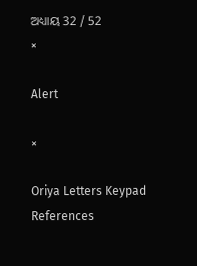ଅଧ୍ୟାୟ 32 / 52
×

Alert

×

Oriya Letters Keypad References